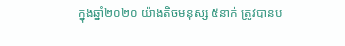ក្នុងឆ្នាំ២០២០ យ៉ាងតិចមនុស្ស ៥នាក់ ត្រូវបានប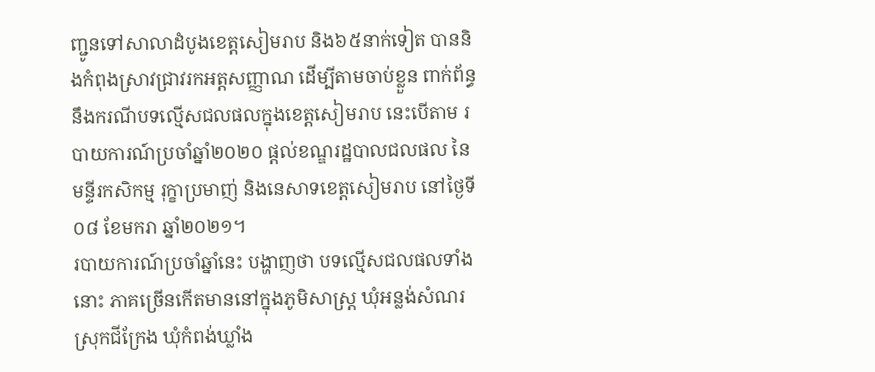ញ្ជូនទៅសាលាដំបូងខេត្តសៀមរាប និង៦៥នាក់ទៀត បាននិងកំពុងស្រាវជ្រាវរកអត្តសញ្ញាណ ដើម្បីតាមចាប់ខ្លួន ពាក់ព័ន្ធនឹងករណីបទល្មើសជលផលក្នុងខេត្តសៀមរាប នេះបើតាម របាយការណ៍ប្រចាំឆ្នាំ២០២០ ផ្ដល់ខណ្ឌរដ្ឋបាលជលផល នៃមន្ទីរកសិកម្ម រុក្ខាប្រមាញ់ និងនេសាទខេត្តសៀមរាប នៅថ្ងៃទី០៨ ខែមករា ឆ្នាំ២០២១។
របាយការណ៍ប្រចាំឆ្នាំនេះ បង្ហាញថា បទល្មើសជលផលទាំងនោះ ភាគច្រើនកើតមាននៅក្នុងភូមិសាស្ត្រ ឃុំអន្លង់សំណរ ស្រុកជីក្រែង ឃុំកំពង់ឃ្លាំង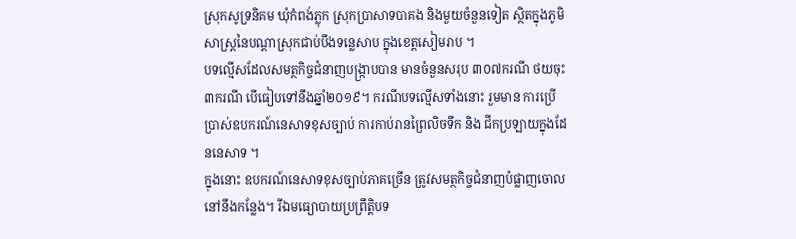ស្រុកសូទ្រនិគម ឃុំកំពង់ភ្លុក ស្រុកប្រាសាទបាគង និងមួយចំនួនទៀត ស្ថិតក្នុងភូមិសាស្ត្រនៃបណ្ដាស្រុកជាប់បឹងទន្លេសាប ក្នុងខេត្តសៀមរាប ។
បទល្មើសដែលសមត្ថកិច្ចជំនាញបង្ក្រាបបាន មានចំនួនសរុប ៣០៧ករណី ថយចុះ ៣ករណី បើធៀបទៅនឹងឆ្នាំ២០១៩។ ករណីបទលើ្មសទាំងនោះ រួមមាន ការប្រើប្រាស់ឧបករណ៍នេសាទខុសច្បាប់ ការកាប់រានព្រៃលិចទឹក និង ជីកប្រឡាយក្នុងដែននេសាទ ។
ក្នុងនោះ ឧបករណ៍នេសាទខុសច្បាប់ភាគច្រើន ត្រូវសមត្ថកិច្ចជំនាញបំផ្លាញចោលនៅនឹងកន្លែង។ រីឯមធ្យោបាយប្រព្រឹត្តិបទ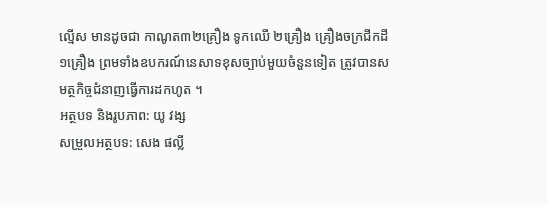ល្មើស មានដូចជា កាណូត៣២គ្រឿង ទូកឈើ ២គ្រឿង គ្រឿងចក្រជីកដី ១គ្រឿង ព្រមទាំងឧបករណ៍នេសាទខុសច្បាប់មួយចំនួនទៀត ត្រូវបានសមត្ថកិច្ចជំនាញធ្វើការដកហូត ។
អត្ថបទ និងរូបភាព: យូ វង្ស
សម្រួលអត្ថបទ: សេង ផល្លី